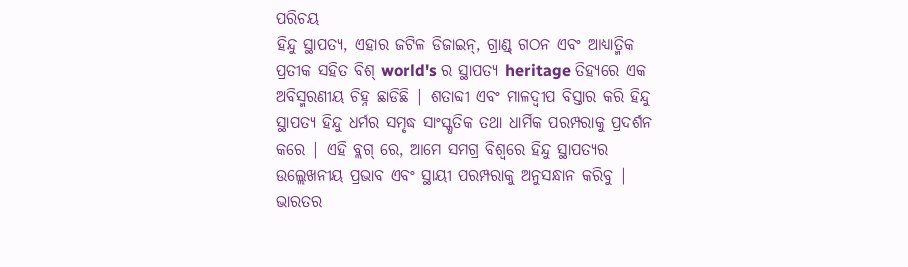ପରିଚୟ
ହିନ୍ଦୁ ସ୍ଥାପତ୍ୟ, ଏହାର ଜଟିଳ ଡିଜାଇନ୍, ଗ୍ରାଣ୍ଡ୍ ଗଠନ ଏବଂ ଆଧ୍ୟାତ୍ମିକ ପ୍ରତୀକ ସହିତ ବିଶ୍ world's ର ସ୍ଥାପତ୍ୟ heritage ତିହ୍ୟରେ ଏକ ଅବିସ୍ମରଣୀୟ ଚିହ୍ନ ଛାଡିଛି | ଶତାବ୍ଦୀ ଏବଂ ମାଳଦ୍ୱୀପ ବିସ୍ତାର କରି ହିନ୍ଦୁ ସ୍ଥାପତ୍ୟ ହିନ୍ଦୁ ଧର୍ମର ସମୃଦ୍ଧ ସାଂସ୍କୃତିକ ତଥା ଧାର୍ମିକ ପରମ୍ପରାକୁ ପ୍ରଦର୍ଶନ କରେ | ଏହି ବ୍ଲଗ୍ ରେ, ଆମେ ସମଗ୍ର ବିଶ୍ୱରେ ହିନ୍ଦୁ ସ୍ଥାପତ୍ୟର ଉଲ୍ଲେଖନୀୟ ପ୍ରଭାବ ଏବଂ ସ୍ଥାୟୀ ପରମ୍ପରାକୁ ଅନୁସନ୍ଧାନ କରିବୁ |
ଭାରତର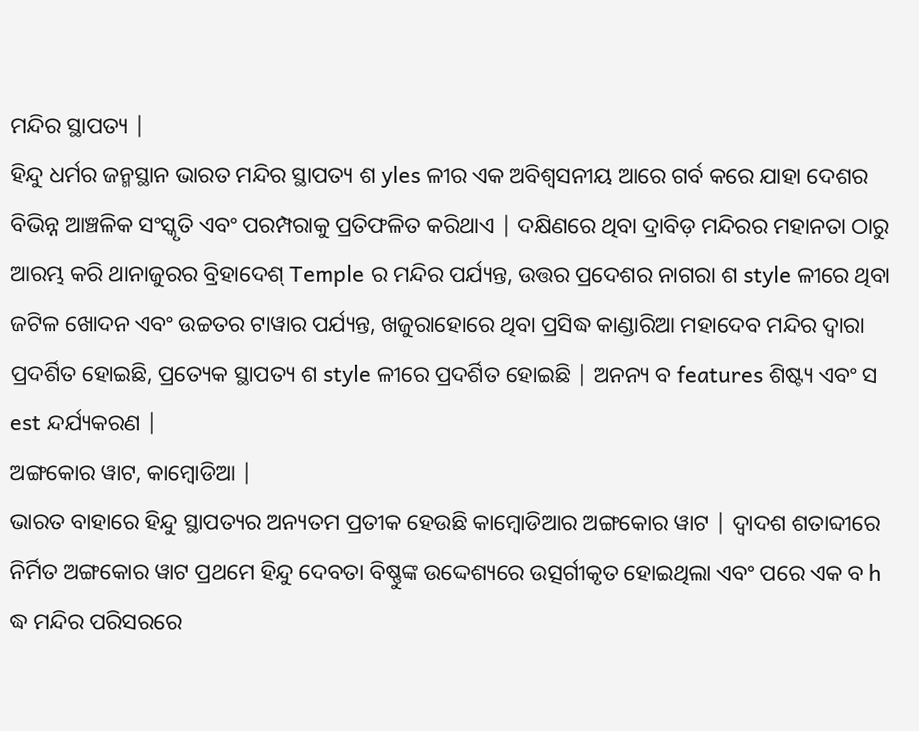ମନ୍ଦିର ସ୍ଥାପତ୍ୟ |
ହିନ୍ଦୁ ଧର୍ମର ଜନ୍ମସ୍ଥାନ ଭାରତ ମନ୍ଦିର ସ୍ଥାପତ୍ୟ ଶ yles ଳୀର ଏକ ଅବିଶ୍ୱସନୀୟ ଆରେ ଗର୍ବ କରେ ଯାହା ଦେଶର ବିଭିନ୍ନ ଆଞ୍ଚଳିକ ସଂସ୍କୃତି ଏବଂ ପରମ୍ପରାକୁ ପ୍ରତିଫଳିତ କରିଥାଏ | ଦକ୍ଷିଣରେ ଥିବା ଦ୍ରାବିଡ଼ ମନ୍ଦିରର ମହାନତା ଠାରୁ ଆରମ୍ଭ କରି ଥାନାଜୁରର ବ୍ରିହାଦେଶ୍ Temple ର ମନ୍ଦିର ପର୍ଯ୍ୟନ୍ତ, ଉତ୍ତର ପ୍ରଦେଶର ନାଗରା ଶ style ଳୀରେ ଥିବା ଜଟିଳ ଖୋଦନ ଏବଂ ଉଚ୍ଚତର ଟାୱାର ପର୍ଯ୍ୟନ୍ତ, ଖଜୁରାହୋରେ ଥିବା ପ୍ରସିଦ୍ଧ କାଣ୍ଡାରିଆ ମହାଦେବ ମନ୍ଦିର ଦ୍ୱାରା ପ୍ରଦର୍ଶିତ ହୋଇଛି, ପ୍ରତ୍ୟେକ ସ୍ଥାପତ୍ୟ ଶ style ଳୀରେ ପ୍ରଦର୍ଶିତ ହୋଇଛି | ଅନନ୍ୟ ବ features ଶିଷ୍ଟ୍ୟ ଏବଂ ସ est ନ୍ଦର୍ଯ୍ୟକରଣ |
ଅଙ୍ଗକୋର ୱାଟ, କାମ୍ବୋଡିଆ |
ଭାରତ ବାହାରେ ହିନ୍ଦୁ ସ୍ଥାପତ୍ୟର ଅନ୍ୟତମ ପ୍ରତୀକ ହେଉଛି କାମ୍ବୋଡିଆର ଅଙ୍ଗକୋର ୱାଟ | ଦ୍ୱାଦଶ ଶତାବ୍ଦୀରେ ନିର୍ମିତ ଅଙ୍ଗକୋର ୱାଟ ପ୍ରଥମେ ହିନ୍ଦୁ ଦେବତା ବିଷ୍ଣୁଙ୍କ ଉଦ୍ଦେଶ୍ୟରେ ଉତ୍ସର୍ଗୀକୃତ ହୋଇଥିଲା ଏବଂ ପରେ ଏକ ବ h ଦ୍ଧ ମନ୍ଦିର ପରିସରରେ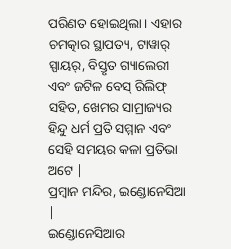ପରିଣତ ହୋଇଥିଲା। ଏହାର ଚମତ୍କାର ସ୍ଥାପତ୍ୟ, ଟାୱାର୍ ସ୍ପାୟର୍, ବିସ୍ତୃତ ଗ୍ୟାଲେରୀ ଏବଂ ଜଟିଳ ବେସ୍ ରିଲିଫ୍ ସହିତ, ଖେମର ସାମ୍ରାଜ୍ୟର ହିନ୍ଦୁ ଧର୍ମ ପ୍ରତି ସମ୍ମାନ ଏବଂ ସେହି ସମୟର କଳା ପ୍ରତିଭା ଅଟେ |
ପ୍ରମ୍ବାନ ମନ୍ଦିର, ଇଣ୍ଡୋନେସିଆ |
ଇଣ୍ଡୋନେସିଆର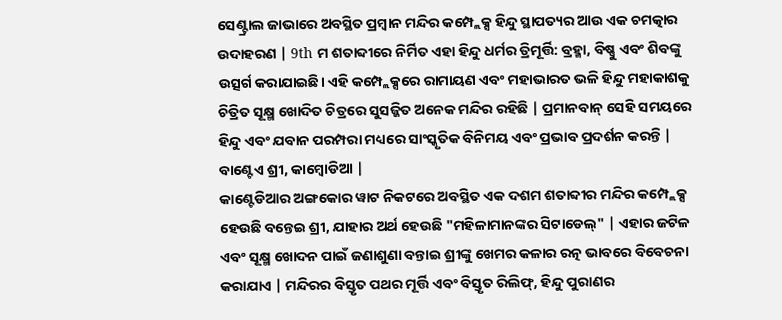ସେଣ୍ଟ୍ରାଲ ଜାଭାରେ ଅବସ୍ଥିତ ପ୍ରମ୍ବାନ ମନ୍ଦିର କମ୍ପ୍ଲେକ୍ସ ହିନ୍ଦୁ ସ୍ଥାପତ୍ୟର ଆଉ ଏକ ଚମତ୍କାର ଉଦାହରଣ | 9th ମ ଶତାବ୍ଦୀରେ ନିର୍ମିତ ଏହା ହିନ୍ଦୁ ଧର୍ମର ତ୍ରିମୂର୍ତ୍ତି: ବ୍ରହ୍ମା, ବିଷ୍ଣୁ ଏବଂ ଶିବଙ୍କୁ ଉତ୍ସର୍ଗ କରାଯାଇଛି। ଏହି କମ୍ପ୍ଲେକ୍ସରେ ରାମାୟଣ ଏବଂ ମହାଭାରତ ଭଳି ହିନ୍ଦୁ ମହାକାଶକୁ ଚିତ୍ରିତ ସୂକ୍ଷ୍ମ ଖୋଦିତ ଚିତ୍ରରେ ସୁସଜ୍ଜିତ ଅନେକ ମନ୍ଦିର ରହିଛି | ପ୍ରମାନବାନ୍ ସେହି ସମୟରେ ହିନ୍ଦୁ ଏବଂ ଯବାନ ପରମ୍ପରା ମଧ୍ୟରେ ସାଂସ୍କୃତିକ ବିନିମୟ ଏବଂ ପ୍ରଭାବ ପ୍ରଦର୍ଶନ କରନ୍ତି |
ବାଣ୍ଟେଏ ଶ୍ରୀ, କାମ୍ବୋଡିଆ |
କାଣ୍ଟେଡିଆର ଅଙ୍ଗକୋର ୱାଟ ନିକଟରେ ଅବସ୍ଥିତ ଏକ ଦଶମ ଶତାବ୍ଦୀର ମନ୍ଦିର କମ୍ପ୍ଲେକ୍ସ ହେଉଛି ବନ୍ତେଇ ଶ୍ରୀ, ଯାହାର ଅର୍ଥ ହେଉଛି "ମହିଳାମାନଙ୍କର ସିଟାଡେଲ୍" | ଏହାର ଜଟିଳ ଏବଂ ସୂକ୍ଷ୍ମ ଖୋଦନ ପାଇଁ ଜଣାଶୁଣା ବନ୍ତାଇ ଶ୍ରୀଙ୍କୁ ଖେମର କଳାର ରତ୍ନ ଭାବରେ ବିବେଚନା କରାଯାଏ | ମନ୍ଦିରର ବିସ୍ତୃତ ପଥର ମୂର୍ତ୍ତି ଏବଂ ବିସ୍ତୃତ ରିଲିଫ୍, ହିନ୍ଦୁ ପୁରାଣର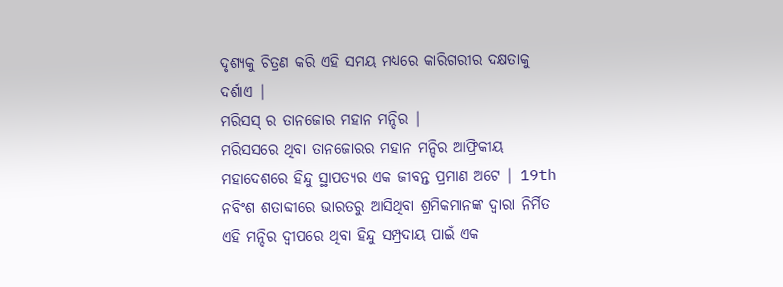ଦୃଶ୍ୟକୁ ଚିତ୍ରଣ କରି ଏହି ସମୟ ମଧ୍ୟରେ କାରିଗରୀର ଦକ୍ଷତାକୁ ଦର୍ଶାଏ |
ମରିସସ୍ ର ତାନଜୋର ମହାନ ମନ୍ଦିର |
ମରିସସରେ ଥିବା ତାନଜୋରର ମହାନ ମନ୍ଦିର ଆଫ୍ରିକୀୟ ମହାଦେଶରେ ହିନ୍ଦୁ ସ୍ଥାପତ୍ୟର ଏକ ଜୀବନ୍ତ ପ୍ରମାଣ ଅଟେ | 19th ନବିଂଶ ଶତାବ୍ଦୀରେ ଭାରତରୁ ଆସିଥିବା ଶ୍ରମିକମାନଙ୍କ ଦ୍ୱାରା ନିର୍ମିତ ଏହି ମନ୍ଦିର ଦ୍ୱୀପରେ ଥିବା ହିନ୍ଦୁ ସମ୍ପ୍ରଦାୟ ପାଇଁ ଏକ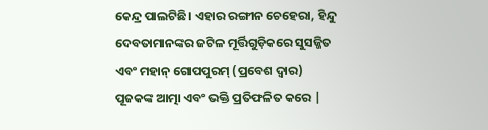କେନ୍ଦ୍ର ପାଲଟିଛି। ଏହାର ରଙ୍ଗୀନ ଚେହେରା, ହିନ୍ଦୁ ଦେବତାମାନଙ୍କର ଜଟିଳ ମୂର୍ତ୍ତିଗୁଡ଼ିକରେ ସୁସଜ୍ଜିତ ଏବଂ ମହାନ୍ ଗୋପପୁରମ୍ (ପ୍ରବେଶ ଦ୍ୱାର) ପୂଜକଙ୍କ ଆତ୍ମା ଏବଂ ଭକ୍ତି ପ୍ରତିଫଳିତ କରେ |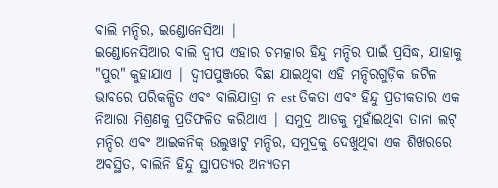ବାଲି ମନ୍ଦିର, ଇଣ୍ଡୋନେସିଆ |
ଇଣ୍ଡୋନେସିଆର ବାଲି ଦ୍ୱୀପ ଏହାର ଚମତ୍କାର ହିନ୍ଦୁ ମନ୍ଦିର ପାଇଁ ପ୍ରସିଦ୍ଧ, ଯାହାକୁ "ପୁର" କୁହାଯାଏ | ଦ୍ୱୀପପୁଞ୍ଜରେ ବିଛା ଯାଇଥିବା ଏହି ମନ୍ଦିରଗୁଡ଼ିକ ଜଟିଳ ଭାବରେ ପରିକଳ୍ପିତ ଏବଂ ବାଲିଯାତ୍ରା ନ est ତିକତା ଏବଂ ହିନ୍ଦୁ ପ୍ରତୀକତାର ଏକ ନିଆରା ମିଶ୍ରଣକୁ ପ୍ରତିଫଳିତ କରିଥାଏ | ସମୁଦ୍ର ଆଡକୁ ମୁହାଁଇଥିବା ତାନା ଲଟ୍ ମନ୍ଦିର ଏବଂ ଆଇକନିକ୍ ଉଲୁୱାଟୁ ମନ୍ଦିର, ସମୁଦ୍ରକୁ ଦେଖୁଥିବା ଏକ ଶିଖରରେ ଅବସ୍ଥିତ, ବାଲିନି ହିନ୍ଦୁ ସ୍ଥାପତ୍ୟର ଅନ୍ୟତମ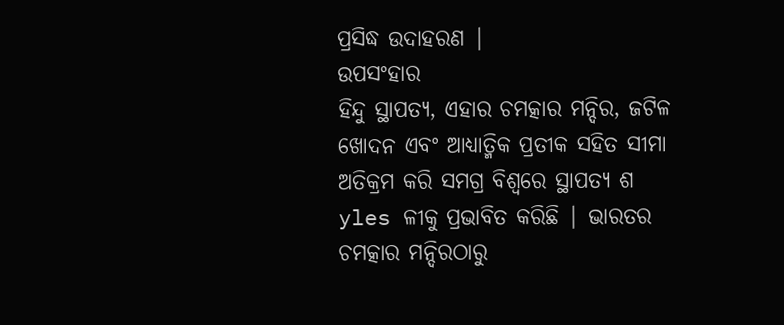ପ୍ରସିଦ୍ଧ ଉଦାହରଣ |
ଉପସଂହାର
ହିନ୍ଦୁ ସ୍ଥାପତ୍ୟ, ଏହାର ଚମତ୍କାର ମନ୍ଦିର, ଜଟିଳ ଖୋଦନ ଏବଂ ଆଧ୍ୟାତ୍ମିକ ପ୍ରତୀକ ସହିତ ସୀମା ଅତିକ୍ରମ କରି ସମଗ୍ର ବିଶ୍ୱରେ ସ୍ଥାପତ୍ୟ ଶ yles ଳୀକୁ ପ୍ରଭାବିତ କରିଛି | ଭାରତର ଚମତ୍କାର ମନ୍ଦିରଠାରୁ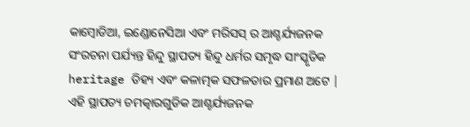କାମ୍ବୋଡିଆ, ଇଣ୍ଡୋନେସିଆ ଏବଂ ମରିସସ୍ ର ଆଶ୍ଚର୍ଯ୍ୟଜନକ ସଂରଚନା ପର୍ଯ୍ୟନ୍ତ ହିନ୍ଦୁ ସ୍ଥାପତ୍ୟ ହିନ୍ଦୁ ଧର୍ମର ସମୃଦ୍ଧ ସାଂସ୍କୃତିକ heritage ତିହ୍ୟ ଏବଂ କଳାତ୍ମକ ସଫଳତାର ପ୍ରମାଣ ଅଟେ | ଏହି ସ୍ଥାପତ୍ୟ ଚମତ୍କାରଗୁଡିକ ଆଶ୍ଚର୍ଯ୍ୟଜନକ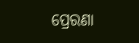ପ୍ରେରଣା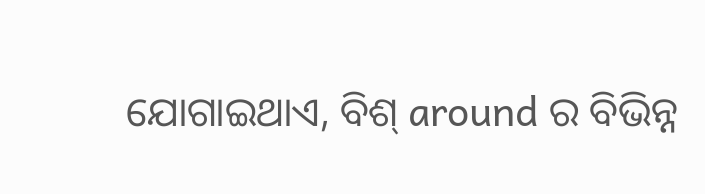ଯୋଗାଇଥାଏ, ବିଶ୍ around ର ବିଭିନ୍ନ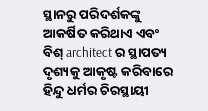ସ୍ଥାନରୁ ପରିଦର୍ଶକଙ୍କୁ ଆକର୍ଷିତ କରିଥାଏ ଏବଂ ବିଶ୍ architect ର ସ୍ଥାପତ୍ୟ ଦୃଶ୍ୟକୁ ଆକୃଷ୍ଟ କରିବାରେ ହିନ୍ଦୁ ଧର୍ମର ଚିରସ୍ଥାୟୀ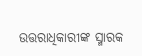ଉତ୍ତରାଧିକାରୀଙ୍କ ସ୍ମାରକ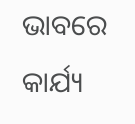ଭାବରେ କାର୍ଯ୍ୟ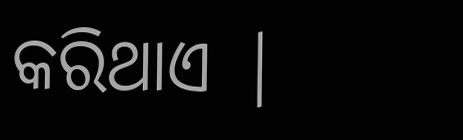କରିଥାଏ |